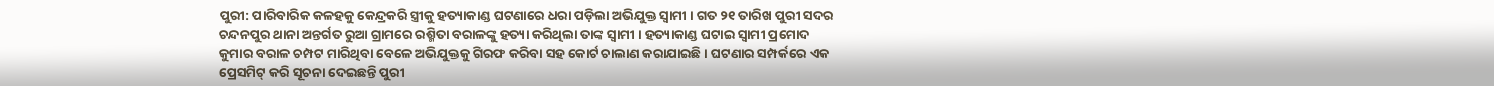ପୁରୀ: ପାରିବାରିକ କଳହକୁ କେନ୍ଦ୍ରକରି ସ୍ତ୍ରୀକୁ ହତ୍ୟାକାଣ୍ଡ ଘଟଣାରେ ଧରା ପଡ଼ିଲା ଅଭିଯୁକ୍ତ ସ୍ବାମୀ । ଗତ ୨୧ ତାରିଖ ପୁରୀ ସଦର ଚନ୍ଦନପୁର ଥାନା ଅନ୍ତର୍ଗତ ରୁଆ ଗ୍ରାମରେ ରଶ୍ମିତା ବରାଳଙ୍କୁ ହତ୍ୟା କରିଥିଲା ତାଙ୍କ ସ୍ବାମୀ । ହତ୍ୟାକାଣ୍ଡ ଘଟାଇ ସ୍ବାମୀ ପ୍ରମୋଦ କୁମାର ବରାଳ ଚମ୍ପଟ ମାରିଥିବା ବେଳେ ଅଭିଯୁକ୍ତକୁ ଗିରଫ କରିବା ସହ କୋର୍ଟ ଚାଲାଣ କରାଯାଇଛି । ଘଟଣାର ସମ୍ପର୍କରେ ଏକ ପ୍ରେସମିଟ୍ କରି ସୂଚନା ଦେଇଛନ୍ତି ପୁରୀ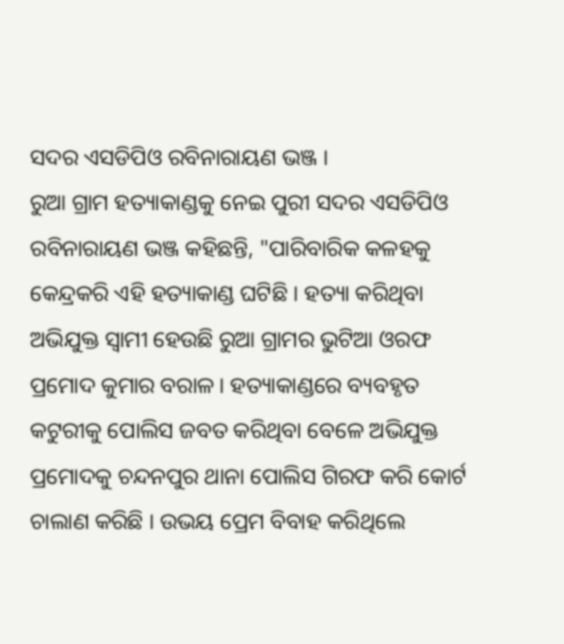ସଦର ଏସଡିପିଓ ରବିନାରାୟଣ ଭଞ୍ଜ ।
ରୁଆ ଗ୍ରାମ ହତ୍ୟାକାଣ୍ଡକୁ ନେଇ ପୁରୀ ସଦର ଏସଡିପିଓ ରବିନାରାୟଣ ଭଞ୍ଜ କହିଛନ୍ତି, "ପାରିବାରିକ କଳହକୁ କେନ୍ଦ୍ରକରି ଏହି ହତ୍ୟାକାଣ୍ଡ ଘଟିଛି । ହତ୍ୟା କରିଥିବା ଅଭିଯୁକ୍ତ ସ୍ବାମୀ ହେଉଛି ରୁଆ ଗ୍ରାମର ଭୁଟିଆ ଓରଫ ପ୍ରମୋଦ କୁମାର ବରାଳ। ହତ୍ୟାକାଣ୍ଡରେ ବ୍ୟବହୃତ କଟୁରୀକୁ ପୋଲିସ ଜବତ କରିଥିବା ବେଳେ ଅଭିଯୁକ୍ତ ପ୍ରମୋଦକୁ ଚନ୍ଦନପୁର ଥାନା ପୋଲିସ ଗିରଫ କରି କୋର୍ଟ ଚାଲାଣ କରିଛି । ଉଭୟ ପ୍ରେମ ବିବାହ କରିଥିଲେ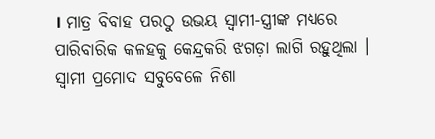। ମାତ୍ର ବିବାହ ପରଠୁ ଉଭୟ ସ୍ବାମୀ-ସ୍ତ୍ରୀଙ୍କ ମଧ୍ୟରେ ପାରିବାରିକ କଳହକୁ କେନ୍ଦ୍ରକରି ଝଗଡ଼ା ଲାଗି ରହୁଥିଲା । ସ୍ଵାମୀ ପ୍ରମୋଦ ସବୁବେଳେ ନିଶା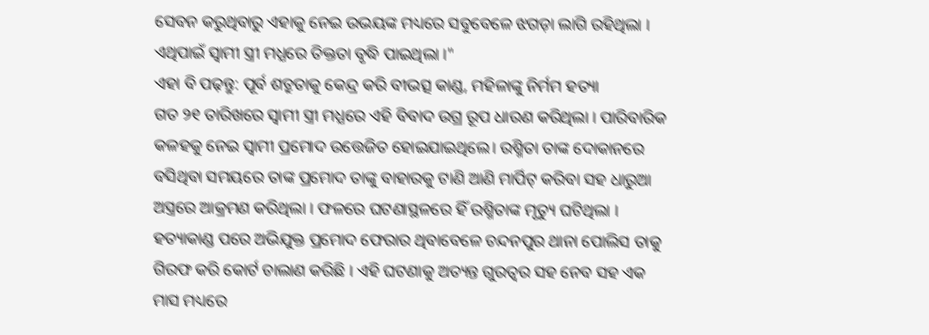ସେବନ କରୁଥିବାରୁ ଏହାକୁ ନେଇ ଉଭୟଙ୍କ ମଧ୍ୟରେ ସବୁବେଳେ ଝଗଡ଼ା ଲାଗି ରହିଥିଲା । ଏଥିପାଇଁ ସ୍ବାମୀ ସ୍ତ୍ରୀ ମଧ୍ଯରେ ତିକ୍ତତା ବୃଦ୍ଧି ପାଇଥିଲା ।"
ଏହା ବି ପଢ଼ନ୍ତୁ: ପୂର୍ବ ଶତ୍ରୁତାକୁ କେନ୍ଦ୍ର କରି ବୀଭତ୍ସ କାଣ୍ଡ, ମହିଳାଙ୍କୁ ନିର୍ମମ ହତ୍ୟା
ଗତ ୨୧ ତାରିଖରେ ସ୍ଵାମୀ ସ୍ତ୍ରୀ ମଧ୍ଯରେ ଏହି ବିବାଦ ଉଗ୍ର ରୂପ ଧାରଣ କରିଥିଲା । ପାରିବାରିକ କଳହକୁ ନେଇ ସ୍ବାମୀ ପ୍ରମୋଦ ଉତ୍ତେଜିତ ହୋଇଯାଇଥିଲେ। ରଶ୍ମିତା ତାଙ୍କ ଦୋକାନରେ ବସିଥିବା ସମୟରେ ତାଙ୍କ ପ୍ରମୋଦ ତାଙ୍କୁ ବାହାରକୁ ଟାଣି ଆଣି ମାର୍ପିଟ୍ କରିବା ସହ ଧାରୁଆ ଅସ୍ତ୍ରରେ ଆକ୍ରମଣ କରିଥିଲା । ଫଳରେ ଘଟଣାସ୍ଥଳରେ ହିଁ ରଶ୍ମିତାଙ୍କ ମୃତ୍ୟୁ ଘଟିଥିଲା । ହତ୍ୟାକାଣ୍ଡ ପରେ ଅଭିଯୁକ୍ତ ପ୍ରମୋଦ ଫେରାର ଥିବାବେଳେ ଚନ୍ଦନପୁର ଥାନା ପୋଲିସ ତାକୁ ଗିରଫ କରି କୋର୍ଟ ଚାଲାଣ କରିଛି । ଏହି ଘଟଣାକୁ ଅତ୍ୟନ୍ତ ଗୁରତ୍ୱର ସହ ନେବ ସହ ଏକ ମାସ ମଧ୍ୟରେ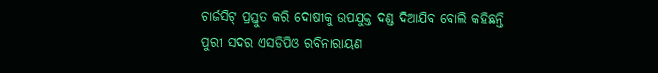ଚାର୍ଜସିଟ୍ ପ୍ରସ୍ତୁତ କରି ଦୋଷୀକୁ ଉପଯୁକ୍ତ ଦଣ୍ଡ ଦିଆଯିବ ବୋଲି କହିଛନ୍ତି ପୁରୀ ସଦର ଏସଡିପିଓ ରବିନାରାୟଣ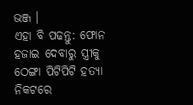ଭଞ୍ଜ ।
ଏହା ବି ପଢନ୍ତୁ: ଫୋନ ହଜାଇ ଦେବାରୁ ସ୍ତ୍ରୀକୁ ଠେଙ୍ଗା ପିଟିପିଟି ହତ୍ୟା
ନିକଟରେ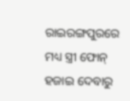ରାଇରଙ୍ଗପୁରରେ ମଧ୍ୟ ସ୍ତ୍ରୀ ଫୋନ୍ ହଜାଇ ଦେବାରୁ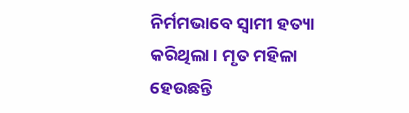ନିର୍ମମଭାବେ ସ୍ବାମୀ ହତ୍ୟା କରିଥିଲା । ମୃତ ମହିଳା ହେଉଛନ୍ତି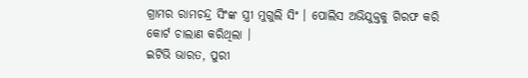ଗ୍ରାମର ରାମଚନ୍ଦ୍ର ସିଂଙ୍କ ସ୍ତ୍ରୀ ମୁଗୁଲି ସିଂ । ପୋଲିସ ଅଭିଯୁକ୍ତକୁ ଗିରଫ କରି କୋର୍ଟ ଚାଲାଣ କରିଥିଲା ।
ଇଟିଭି ଭାରତ, ପୁରୀ